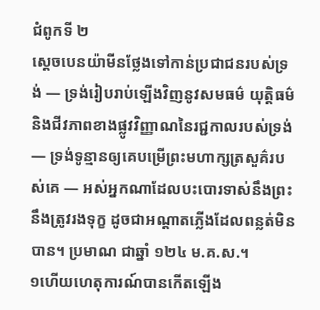ជំពូកទី ២
ស្ដេចបេនយ៉ាមីនថ្លែងទៅកាន់ប្រជាជនរបស់ទ្រង់ — ទ្រង់រៀបរាប់ឡើងវិញនូវសមធម៌ យុត្តិធម៌ និងជីវភាពខាងផ្លូវវិញ្ញាណនៃរជ្ជកាលរបស់ទ្រង់ — ទ្រង់ទូន្មានឲ្យគេបម្រើព្រះមហាក្សត្រសួគ៌របស់គេ — អស់អ្នកណាដែលបះបោរទាស់នឹងព្រះ នឹងត្រូវរងទុក្ខ ដូចជាអណ្ដាតភ្លើងដែលពន្លត់មិនបាន។ ប្រមាណ ជាឆ្នាំ ១២៤ ម.គ.ស.។
១ហើយហេតុការណ៍បានកើតឡើង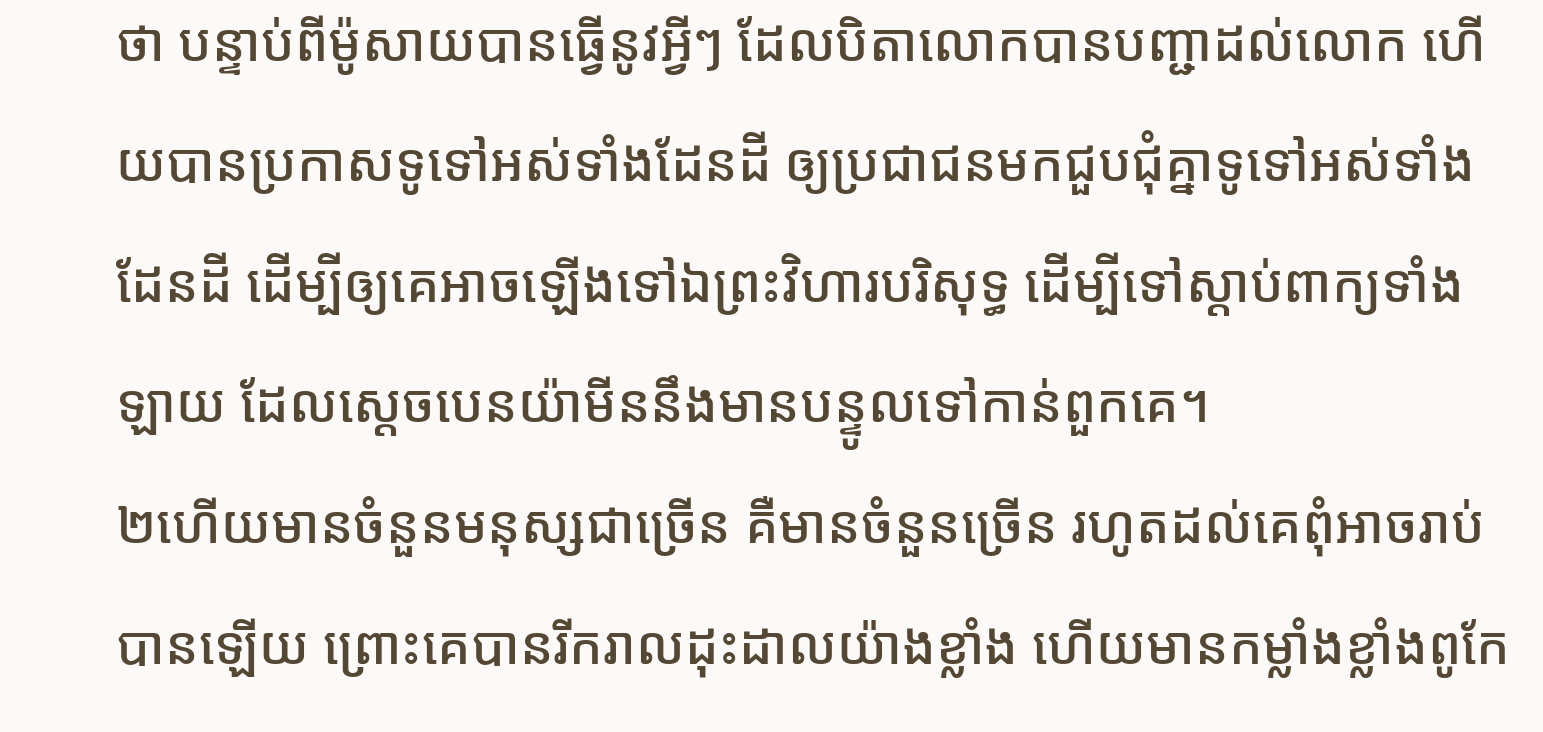ថា បន្ទាប់ពីម៉ូសាយបានធ្វើនូវអ្វីៗ ដែលបិតាលោកបានបញ្ជាដល់លោក ហើយបានប្រកាសទូទៅអស់ទាំងដែនដី ឲ្យប្រជាជនមកជួបជុំគ្នាទូទៅអស់ទាំងដែនដី ដើម្បីឲ្យគេអាចឡើងទៅឯព្រះវិហារបរិសុទ្ធ ដើម្បីទៅស្ដាប់ពាក្យទាំងឡាយ ដែលស្ដេចបេនយ៉ាមីននឹងមានបន្ទូលទៅកាន់ពួកគេ។
២ហើយមានចំនួនមនុស្សជាច្រើន គឺមានចំនួនច្រើន រហូតដល់គេពុំអាចរាប់បានឡើយ ព្រោះគេបានរីករាលដុះដាលយ៉ាងខ្លាំង ហើយមានកម្លាំងខ្លាំងពូកែ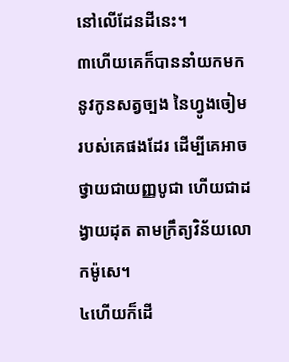នៅលើដែនដីនេះ។
៣ហើយគេក៏បាននាំយកមកនូវកូនសត្វច្បង នៃហ្វូងចៀមរបស់គេផងដែរ ដើម្បីគេអាចថ្វាយជាយញ្ញបូជា ហើយជាដង្វាយដុត តាមក្រឹត្យវិន័យលោកម៉ូសេ។
៤ហើយក៏ដើ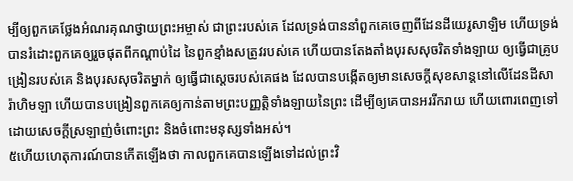ម្បីឲ្យពួកគេថ្លែងអំណរគុណថ្វាយព្រះអម្ចាស់ ជាព្រះរបស់គេ ដែលទ្រង់បាននាំពួកគេចេញពីដែនដីយេរូសាឡិម ហើយទ្រង់បានរំដោះពួកគេឲ្យរួចផុតពីកណ្ដាប់ដៃ នៃពួកខ្មាំងសត្រូវរបស់គេ ហើយបានតែងតាំងបុរសសុចរិតទាំងឡាយ ឲ្យធ្វើជាគ្រូបង្រៀនរបស់គេ និងបុរសសុចរិតម្នាក់ ឲ្យធ្វើជាស្ដេចរបស់គេផង ដែលបានបង្កើតឲ្យមានសេចក្ដីសុខសាន្តនៅលើដែនដីសារ៉ាហិមឡា ហើយបានបង្រៀនពួកគេឲ្យកាន់តាមព្រះបញ្ញត្តិទាំងឡាយនៃព្រះ ដើម្បីឲ្យគេបានអររីករាយ ហើយពោរពេញទៅដោយសេចក្ដីស្រឡាញ់ចំពោះព្រះ និងចំពោះមនុស្សទាំងអស់។
៥ហើយហេតុការណ៍បានកើតឡើងថា កាលពួកគេបានឡើងទៅដល់ព្រះវិ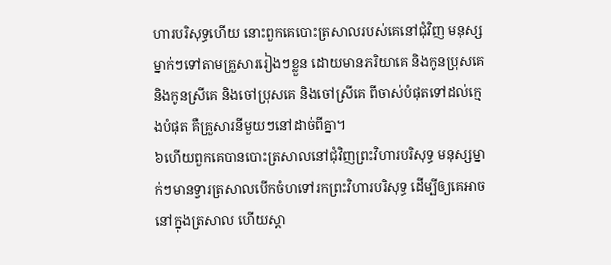ហារបរិសុទ្ធហើយ នោះពួកគេបោះត្រសាលរបស់គេនៅជុំវិញ មនុស្សម្នាក់ៗទៅតាមគ្រួសាររៀងៗខ្លួន ដោយមានភរិយាគេ និងកូនប្រុសគេ និងកូនស្រីគេ និងចៅប្រុសគេ និងចៅស្រីគេ ពីចាស់បំផុតទៅដល់ក្មេងបំផុត គឺគ្រួសារនីមួយៗនៅដាច់ពីគ្នា។
៦ហើយពួកគេបានបោះត្រសាលនៅជុំវិញព្រះវិហារបរិសុទ្ធ មនុស្សម្នាក់ៗមានទ្វារត្រសាលបើកចំហទៅរកព្រះវិហារបរិសុទ្ធ ដើម្បីឲ្យគេអាចនៅក្នុងត្រសាល ហើយស្ដា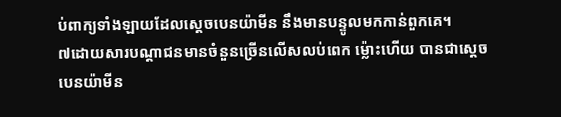ប់ពាក្យទាំងឡាយដែលស្ដេចបេនយ៉ាមីន នឹងមានបន្ទូលមកកាន់ពួកគេ។
៧ដោយសារបណ្ដាជនមានចំនួនច្រើនលើសលប់ពេក ម្ល៉ោះហើយ បានជាស្ដេចបេនយ៉ាមីន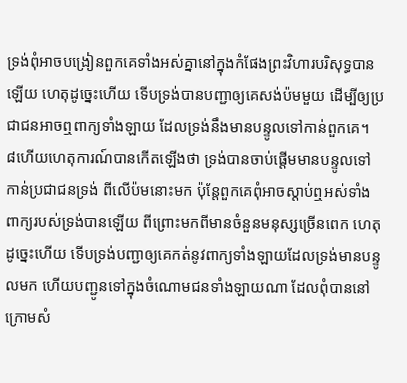ទ្រង់ពុំអាចបង្រៀនពួកគេទាំងអស់គ្នានៅក្នុងកំផែងព្រះវិហារបរិសុទ្ធបានឡើយ ហេតុដូច្នេះហើយ ទើបទ្រង់បានបញ្ជាឲ្យគេសង់ប៉មមួយ ដើម្បីឲ្យប្រជាជនអាចឮពាក្យទាំងឡាយ ដែលទ្រង់នឹងមានបន្ទូលទៅកាន់ពួកគេ។
៨ហើយហេតុការណ៍បានកើតឡើងថា ទ្រង់បានចាប់ផ្ដើមមានបន្ទូលទៅកាន់ប្រជាជនទ្រង់ ពីលើប៉មនោះមក ប៉ុន្តែពួកគេពុំអាចស្ដាប់ឮអស់ទាំងពាក្យរបស់ទ្រង់បានឡើយ ពីព្រោះមកពីមានចំនួនមនុស្សច្រើនពេក ហេតុដូច្នេះហើយ ទើបទ្រង់បញ្ជាឲ្យគេកត់នូវពាក្យទាំងឡាយដែលទ្រង់មានបន្ទូលមក ហើយបញ្ជូនទៅក្នុងចំណោមជនទាំងឡាយណា ដែលពុំបាននៅក្រោមសំ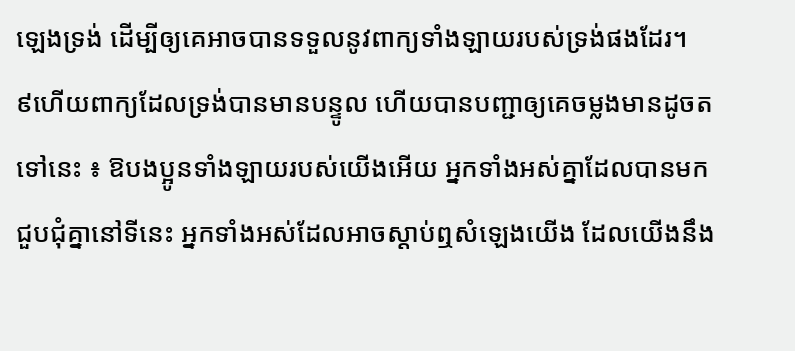ឡេងទ្រង់ ដើម្បីឲ្យគេអាចបានទទួលនូវពាក្យទាំងឡាយរបស់ទ្រង់ផងដែរ។
៩ហើយពាក្យដែលទ្រង់បានមានបន្ទូល ហើយបានបញ្ជាឲ្យគេចម្លងមានដូចតទៅនេះ ៖ ឱបងប្អូនទាំងឡាយរបស់យើងអើយ អ្នកទាំងអស់គ្នាដែលបានមកជួបជុំគ្នានៅទីនេះ អ្នកទាំងអស់ដែលអាចស្ដាប់ឮសំឡេងយើង ដែលយើងនឹង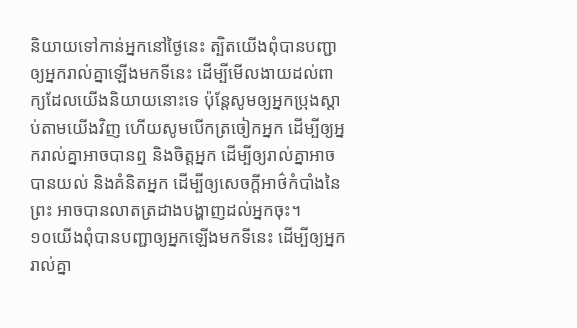និយាយទៅកាន់អ្នកនៅថ្ងៃនេះ ត្បិតយើងពុំបានបញ្ជាឲ្យអ្នករាល់គ្នាឡើងមកទីនេះ ដើម្បីមើលងាយដល់ពាក្យដែលយើងនិយាយនោះទេ ប៉ុន្តែសូមឲ្យអ្នកប្រុងស្ដាប់តាមយើងវិញ ហើយសូមបើកត្រចៀកអ្នក ដើម្បីឲ្យអ្នករាល់គ្នាអាចបានឮ និងចិត្តអ្នក ដើម្បីឲ្យរាល់គ្នាអាចបានយល់ និងគំនិតអ្នក ដើម្បីឲ្យសេចក្ដីអាថ៌កំបាំងនៃព្រះ អាចបានលាតត្រដាងបង្ហាញដល់អ្នកចុះ។
១០យើងពុំបានបញ្ជាឲ្យអ្នកឡើងមកទីនេះ ដើម្បីឲ្យអ្នករាល់គ្នា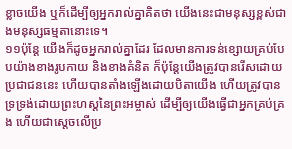ខ្លាចយើង ឬក៏ដើម្បីឲ្យអ្នករាល់គ្នាគិតថា យើងនេះជាមនុស្សខ្ពស់ជាងមនុស្សធម្មតានោះទេ។
១១ប៉ុន្តែ យើងក៏ដូចអ្នករាល់គ្នាដែរ ដែលមានការទន់ខ្សោយគ្រប់បែបយ៉ាងខាងរូបកាយ និងខាងគំនិត ក៏ប៉ុន្តែយើងត្រូវបានរើសដោយប្រជាជននេះ ហើយបានតាំងឡើងដោយបិតាយើង ហើយត្រូវបានទ្រទ្រង់ដោយព្រះហស្តនៃព្រះអម្ចាស់ ដើម្បីឲ្យយើងធ្វើជាអ្នកគ្រប់គ្រង ហើយជាស្ដេចលើប្រ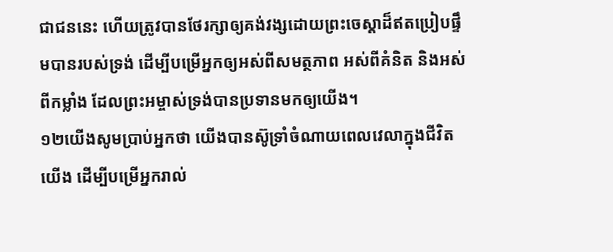ជាជននេះ ហើយត្រូវបានថែរក្សាឲ្យគង់វង្សដោយព្រះចេស្ដាដ៏ឥតប្រៀបផ្ទឹមបានរបស់ទ្រង់ ដើម្បីបម្រើអ្នកឲ្យអស់ពីសមត្ថភាព អស់ពីគំនិត និងអស់ពីកម្លាំង ដែលព្រះអម្ចាស់ទ្រង់បានប្រទានមកឲ្យយើង។
១២យើងសូមប្រាប់អ្នកថា យើងបានស៊ូទ្រាំចំណាយពេលវេលាក្នុងជីវិតយើង ដើម្បីបម្រើអ្នករាល់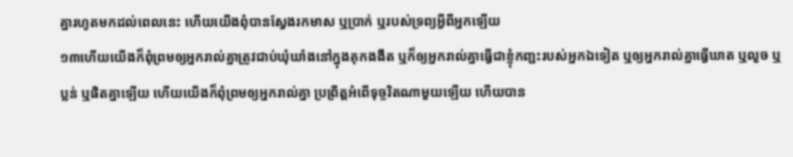គ្នារហូតមកដល់ពេលនេះ ហើយយើងពុំបានស្វែងរកមាស ឬប្រាក់ ឬរបស់ទ្រព្យអ្វីពីអ្នកឡើយ
១៣ហើយយើងក៏ពុំព្រមឲ្យអ្នករាល់គ្នាត្រូវជាប់ឃុំឃាំងនៅក្នុងគុកងងឹត ឬក៏ឲ្យអ្នករាល់គ្នាធ្វើជាខ្ញុំកញ្ជះរបស់អ្នកឯទៀត ឬឲ្យអ្នករាល់គ្នាធ្វើឃាត ឬលួច ឬប្លន់ ឬផិតគ្នាឡើយ ហើយយើងក៏ពុំព្រមឲ្យអ្នករាល់គ្នា ប្រព្រឹត្តអំពើទុច្ចរិតណាមួយឡើយ ហើយបាន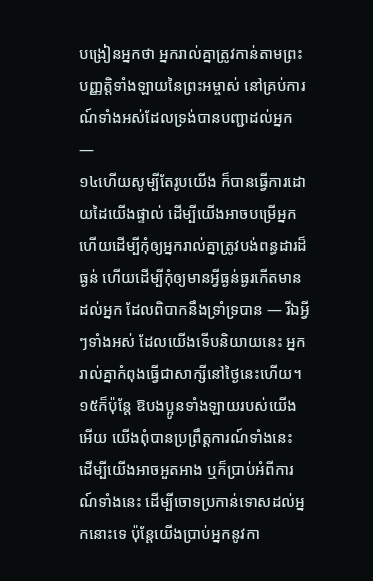បង្រៀនអ្នកថា អ្នករាល់គ្នាត្រូវកាន់តាមព្រះបញ្ញត្តិទាំងឡាយនៃព្រះអម្ចាស់ នៅគ្រប់ការណ៍ទាំងអស់ដែលទ្រង់បានបញ្ជាដល់អ្នក —
១៤ហើយសូម្បីតែរូបយើង ក៏បានធ្វើការដោយដៃយើងផ្ទាល់ ដើម្បីយើងអាចបម្រើអ្នក ហើយដើម្បីកុំឲ្យអ្នករាល់គ្នាត្រូវបង់ពន្ធដារដ៏ធ្ងន់ ហើយដើម្បីកុំឲ្យមានអ្វីធ្ងន់ធ្ងរកើតមានដល់អ្នក ដែលពិបាកនឹងទ្រាំទ្របាន — រីឯអ្វីៗទាំងអស់ ដែលយើងទើបនិយាយនេះ អ្នករាល់គ្នាកំពុងធ្វើជាសាក្សីនៅថ្ងៃនេះហើយ។
១៥ក៏ប៉ុន្តែ ឱបងប្អូនទាំងឡាយរបស់យើងអើយ យើងពុំបានប្រព្រឹត្តការណ៍ទាំងនេះ ដើម្បីយើងអាចអួតអាង ឬក៏ប្រាប់អំពីការណ៍ទាំងនេះ ដើម្បីចោទប្រកាន់ទោសដល់អ្នកនោះទេ ប៉ុន្តែយើងប្រាប់អ្នកនូវកា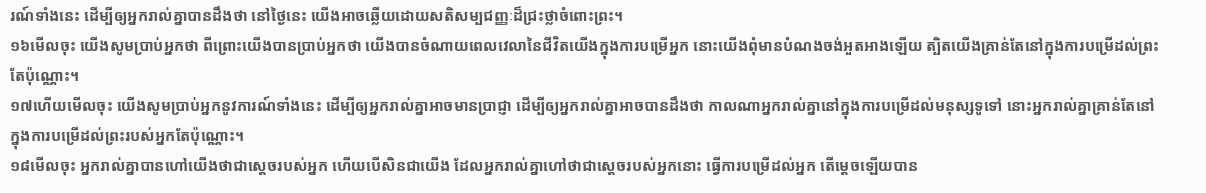រណ៍ទាំងនេះ ដើម្បីឲ្យអ្នករាល់គ្នាបានដឹងថា នៅថ្ងៃនេះ យើងអាចឆ្លើយដោយសតិសម្បជញ្ញៈដ៏ជ្រះថ្លាចំពោះព្រះ។
១៦មើលចុះ យើងសូមប្រាប់អ្នកថា ពីព្រោះយើងបានប្រាប់អ្នកថា យើងបានចំណាយពេលវេលានៃជីវិតយើងក្នុងការបម្រើអ្នក នោះយើងពុំមានបំណងចង់អួតអាងឡើយ ត្បិតយើងគ្រាន់តែនៅក្នុងការបម្រើដល់ព្រះតែប៉ុណ្ណោះ។
១៧ហើយមើលចុះ យើងសូមប្រាប់អ្នកនូវការណ៍ទាំងនេះ ដើម្បីឲ្យអ្នករាល់គ្នាអាចមានប្រាជ្ញា ដើម្បីឲ្យអ្នករាល់គ្នាអាចបានដឹងថា កាលណាអ្នករាល់គ្នានៅក្នុងការបម្រើដល់មនុស្សទូទៅ នោះអ្នករាល់គ្នាគ្រាន់តែនៅក្នុងការបម្រើដល់ព្រះរបស់អ្នកតែប៉ុណ្ណោះ។
១៨មើលចុះ អ្នករាល់គ្នាបានហៅយើងថាជាស្ដេចរបស់អ្នក ហើយបើសិនជាយើង ដែលអ្នករាល់គ្នាហៅថាជាស្ដេចរបស់អ្នកនោះ ធ្វើការបម្រើដល់អ្នក តើម្ដេចឡើយបាន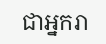ជាអ្នករា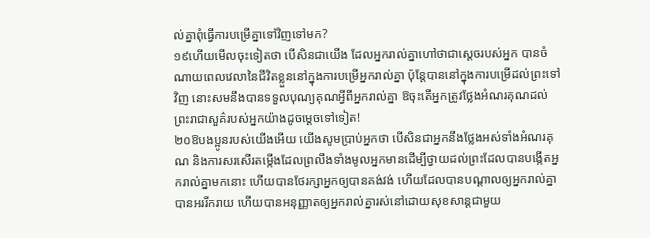ល់គ្នាពុំធ្វើការបម្រើគ្នាទៅវិញទៅមក?
១៩ហើយមើលចុះទៀតថា បើសិនជាយើង ដែលអ្នករាល់គ្នាហៅថាជាស្ដេចរបស់អ្នក បានចំណាយពេលវេលានៃជីវិតខ្លួននៅក្នុងការបម្រើអ្នករាល់គ្នា ប៉ុន្តែបាននៅក្នុងការបម្រើដល់ព្រះទៅវិញ នោះសមនឹងបានទទួលបុណ្យគុណអ្វីពីអ្នករាល់គ្នា ឱចុះតើអ្នកត្រូវថ្លែងអំណរគុណដល់ព្រះរាជាសួគ៌របស់អ្នកយ៉ាងដូចម្ដេចទៅទៀត!
២០ឱបងប្អូនរបស់យើងអើយ យើងសូមប្រាប់អ្នកថា បើសិនជាអ្នកនឹងថ្លែងអស់ទាំងអំណរគុណ និងការសរសើរតម្កើងដែលព្រលឹងទាំងមូលអ្នកមានដើម្បីថ្វាយដល់ព្រះដែលបានបង្កើតអ្នករាល់គ្នាមកនោះ ហើយបានថែរក្សាអ្នកឲ្យបានគង់វង់ ហើយដែលបានបណ្ដាលឲ្យអ្នករាល់គ្នាបានអររីករាយ ហើយបានអនុញ្ញាតឲ្យអ្នករាល់គ្នារស់នៅដោយសុខសាន្តជាមួយ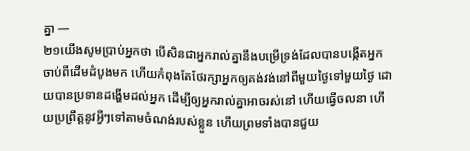គ្នា —
២១យើងសូមប្រាប់អ្នកថា បើសិនជាអ្នករាល់គ្នានឹងបម្រើទ្រង់ដែលបានបង្កើតអ្នក ចាប់ពីដើមដំបូងមក ហើយកំពុងតែថែរក្សាអ្នកឲ្យគង់វង់នៅពីមួយថ្ងៃទៅមួយថ្ងៃ ដោយបានប្រទានដង្ហើមដល់អ្នក ដើម្បីឲ្យអ្នករាល់គ្នាអាចរស់នៅ ហើយធ្វើចលនា ហើយប្រព្រឹត្តនូវអ្វីៗទៅតាមចំណង់របស់ខ្លួន ហើយព្រមទាំងបានជួយ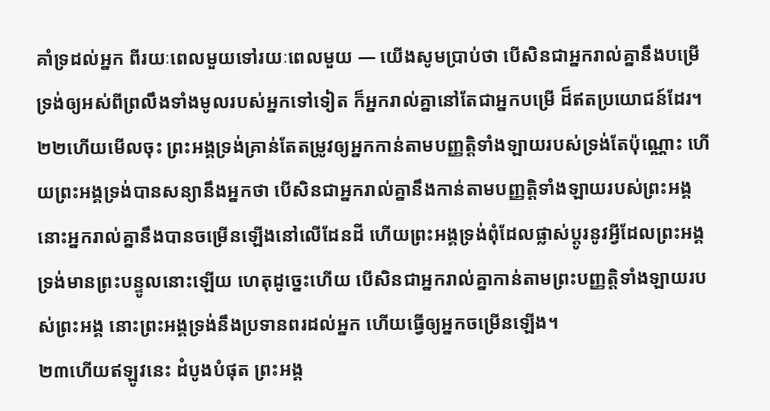គាំទ្រដល់អ្នក ពីរយៈពេលមួយទៅរយៈពេលមួយ — យើងសូមប្រាប់ថា បើសិនជាអ្នករាល់គ្នានឹងបម្រើទ្រង់ឲ្យអស់ពីព្រលឹងទាំងមូលរបស់អ្នកទៅទៀត ក៏អ្នករាល់គ្នានៅតែជាអ្នកបម្រើ ដ៏ឥតប្រយោជន៍ដែរ។
២២ហើយមើលចុះ ព្រះអង្គទ្រង់គ្រាន់តែតម្រូវឲ្យអ្នកកាន់តាមបញ្ញត្តិទាំងឡាយរបស់ទ្រង់តែប៉ុណ្ណោះ ហើយព្រះអង្គទ្រង់បានសន្យានឹងអ្នកថា បើសិនជាអ្នករាល់គ្នានឹងកាន់តាមបញ្ញត្តិទាំងឡាយរបស់ព្រះអង្គ នោះអ្នករាល់គ្នានឹងបានចម្រើនឡើងនៅលើដែនដី ហើយព្រះអង្គទ្រង់ពុំដែលផ្លាស់ប្ដូរនូវអ្វីដែលព្រះអង្គទ្រង់មានព្រះបន្ទូលនោះឡើយ ហេតុដូច្នេះហើយ បើសិនជាអ្នករាល់គ្នាកាន់តាមព្រះបញ្ញត្តិទាំងឡាយរបស់ព្រះអង្គ នោះព្រះអង្គទ្រង់នឹងប្រទានពរដល់អ្នក ហើយធ្វើឲ្យអ្នកចម្រើនឡើង។
២៣ហើយឥឡូវនេះ ដំបូងបំផុត ព្រះអង្គ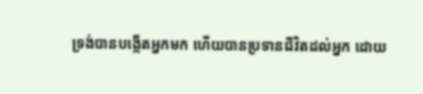ទ្រង់បានបង្កើតអ្នកមក ហើយបានប្រទានជីវិតដល់អ្នក ដោយ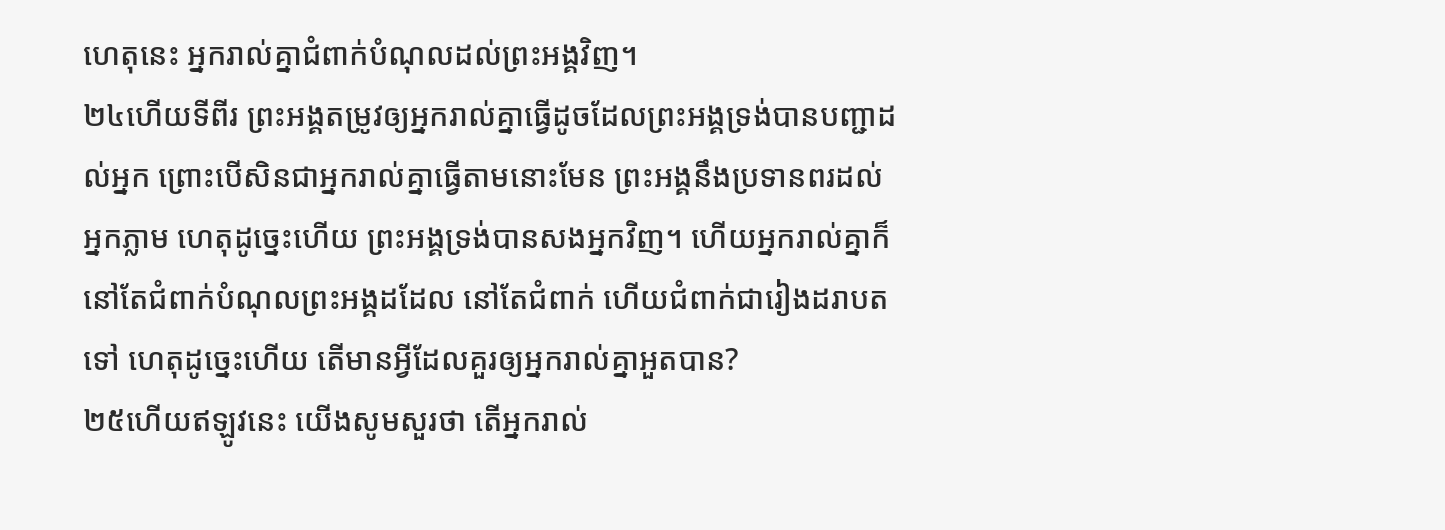ហេតុនេះ អ្នករាល់គ្នាជំពាក់បំណុលដល់ព្រះអង្គវិញ។
២៤ហើយទីពីរ ព្រះអង្គតម្រូវឲ្យអ្នករាល់គ្នាធ្វើដូចដែលព្រះអង្គទ្រង់បានបញ្ជាដល់អ្នក ព្រោះបើសិនជាអ្នករាល់គ្នាធ្វើតាមនោះមែន ព្រះអង្គនឹងប្រទានពរដល់អ្នកភ្លាម ហេតុដូច្នេះហើយ ព្រះអង្គទ្រង់បានសងអ្នកវិញ។ ហើយអ្នករាល់គ្នាក៏នៅតែជំពាក់បំណុលព្រះអង្គដដែល នៅតែជំពាក់ ហើយជំពាក់ជារៀងដរាបតទៅ ហេតុដូច្នេះហើយ តើមានអ្វីដែលគួរឲ្យអ្នករាល់គ្នាអួតបាន?
២៥ហើយឥឡូវនេះ យើងសូមសួរថា តើអ្នករាល់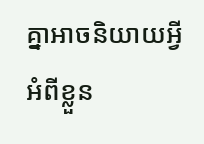គ្នាអាចនិយាយអ្វីអំពីខ្លួន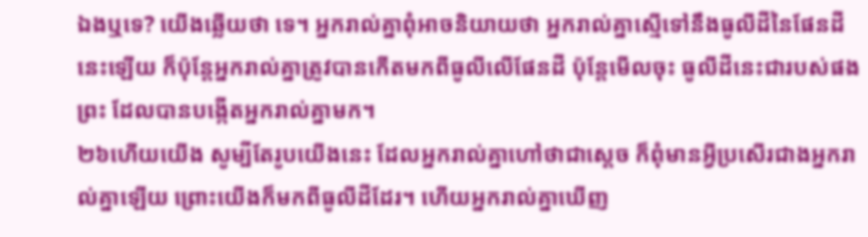ឯងឬទេ? យើងឆ្លើយថា ទេ។ អ្នករាល់គ្នាពុំអាចនិយាយថា អ្នករាល់គ្នាស្មើទៅនឹងធូលីដីនៃផែនដីនេះឡើយ ក៏ប៉ុន្តែអ្នករាល់គ្នាត្រូវបានកើតមកពីធូលីលើផែនដី ប៉ុន្តែមើលចុះ ធូលីដីនេះជារបស់ផងព្រះ ដែលបានបង្កើតអ្នករាល់គ្នាមក។
២៦ហើយយើង សូម្បីតែរូបយើងនេះ ដែលអ្នករាល់គ្នាហៅថាជាស្ដេច ក៏ពុំមានអ្វីប្រសើរជាងអ្នករាល់គ្នាឡើយ ព្រោះយើងក៏មកពីធូលីដីដែរ។ ហើយអ្នករាល់គ្នាឃើញ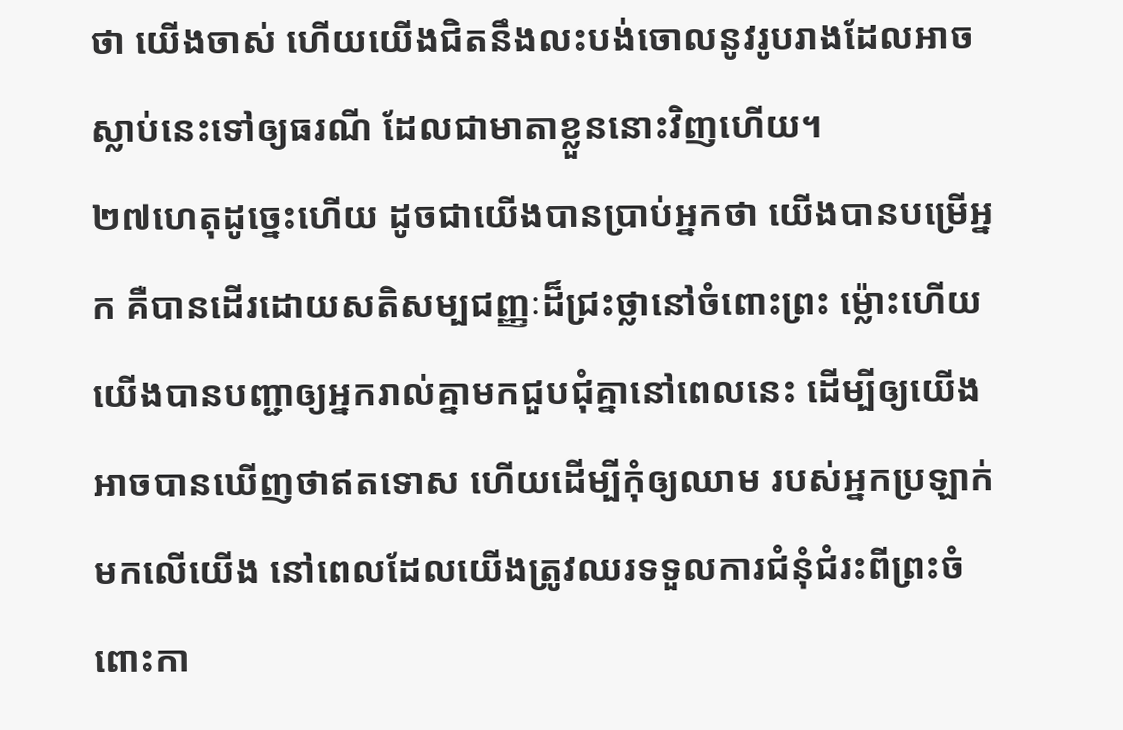ថា យើងចាស់ ហើយយើងជិតនឹងលះបង់ចោលនូវរូបរាងដែលអាចស្លាប់នេះទៅឲ្យធរណី ដែលជាមាតាខ្លួននោះវិញហើយ។
២៧ហេតុដូច្នេះហើយ ដូចជាយើងបានប្រាប់អ្នកថា យើងបានបម្រើអ្នក គឺបានដើរដោយសតិសម្បជញ្ញៈដ៏ជ្រះថ្លានៅចំពោះព្រះ ម្ល៉ោះហើយ យើងបានបញ្ជាឲ្យអ្នករាល់គ្នាមកជួបជុំគ្នានៅពេលនេះ ដើម្បីឲ្យយើងអាចបានឃើញថាឥតទោស ហើយដើម្បីកុំឲ្យឈាម របស់អ្នកប្រឡាក់មកលើយើង នៅពេលដែលយើងត្រូវឈរទទួលការជំនុំជំរះពីព្រះចំពោះកា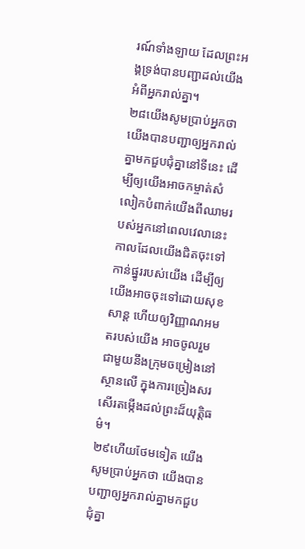រណ៍ទាំងឡាយ ដែលព្រះអង្គទ្រង់បានបញ្ជាដល់យើងអំពីអ្នករាល់គ្នា។
២៨យើងសូមប្រាប់អ្នកថា យើងបានបញ្ជាឲ្យអ្នករាល់គ្នាមកជួបជុំគ្នានៅទីនេះ ដើម្បីឲ្យយើងអាចកម្ចាត់សំលៀកបំពាក់យើងពីឈាមរបស់អ្នកនៅពេលវេលានេះ កាលដែលយើងជិតចុះទៅកាន់ផ្នូររបស់យើង ដើម្បីឲ្យយើងអាចចុះទៅដោយសុខសាន្ត ហើយឲ្យវិញ្ញាណអមតរបស់យើង អាចចូលរួមជាមួយនឹងក្រុមចម្រៀងនៅស្ថានលើ ក្នុងការច្រៀងសរសើរតម្កើងដល់ព្រះដ៏យុត្តិធម៌។
២៩ហើយថែមទៀត យើងសូមប្រាប់អ្នកថា យើងបានបញ្ជាឲ្យអ្នករាល់គ្នាមកជួបជុំគ្នា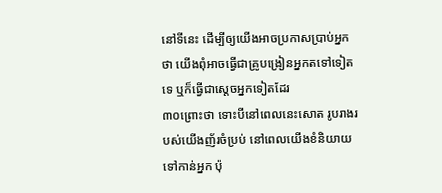នៅទីនេះ ដើម្បីឲ្យយើងអាចប្រកាសប្រាប់អ្នកថា យើងពុំអាចធ្វើជាគ្រូបង្រៀនអ្នកតទៅទៀតទេ ឬក៏ធ្វើជាស្ដេចអ្នកទៀតដែរ
៣០ព្រោះថា ទោះបីនៅពេលនេះសោត រូបរាងរបស់យើងញ័រចំប្រប់ នៅពេលយើងខំនិយាយទៅកាន់អ្នក ប៉ុ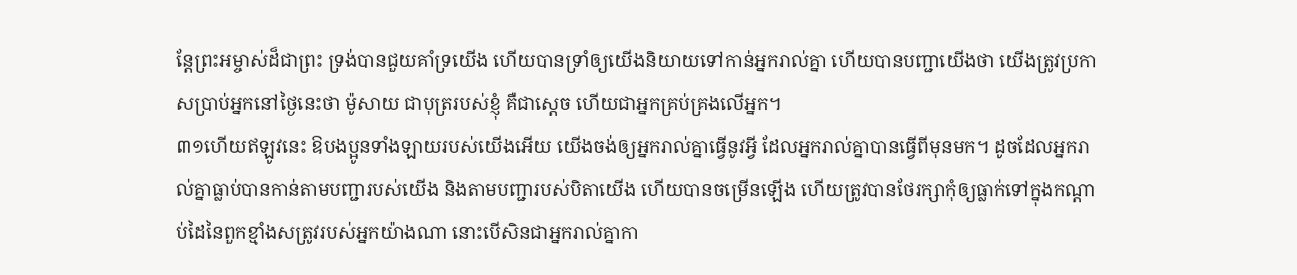ន្តែព្រះអម្ចាស់ដ៏ជាព្រះ ទ្រង់បានជួយគាំទ្រយើង ហើយបានទ្រាំឲ្យយើងនិយាយទៅកាន់អ្នករាល់គ្នា ហើយបានបញ្ជាយើងថា យើងត្រូវប្រកាសប្រាប់អ្នកនៅថ្ងៃនេះថា ម៉ូសាយ ជាបុត្ររបស់ខ្ញុំ គឺជាស្ដេច ហើយជាអ្នកគ្រប់គ្រងលើអ្នក។
៣១ហើយឥឡូវនេះ ឱបងប្អូនទាំងឡាយរបស់យើងអើយ យើងចង់ឲ្យអ្នករាល់គ្នាធ្វើនូវអ្វី ដែលអ្នករាល់គ្នាបានធ្វើពីមុនមក។ ដូចដែលអ្នករាល់គ្នាធ្លាប់បានកាន់តាមបញ្ជារបស់យើង និងតាមបញ្ជារបស់បិតាយើង ហើយបានចម្រើនឡើង ហើយត្រូវបានថែរក្សាកុំឲ្យធ្លាក់ទៅក្នុងកណ្ដាប់ដៃនៃពួកខ្មាំងសត្រូវរបស់អ្នកយ៉ាងណា នោះបើសិនជាអ្នករាល់គ្នាកា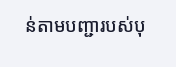ន់តាមបញ្ជារបស់បុ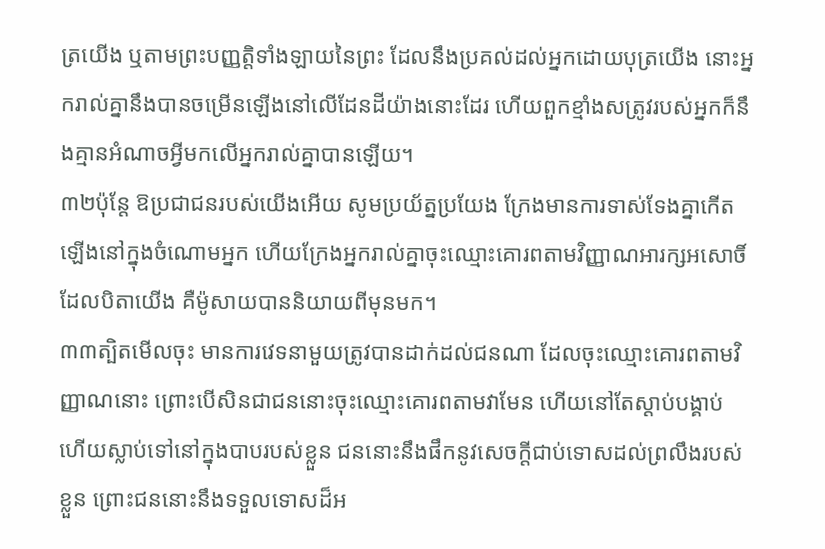ត្រយើង ឬតាមព្រះបញ្ញត្តិទាំងឡាយនៃព្រះ ដែលនឹងប្រគល់ដល់អ្នកដោយបុត្រយើង នោះអ្នករាល់គ្នានឹងបានចម្រើនឡើងនៅលើដែនដីយ៉ាងនោះដែរ ហើយពួកខ្មាំងសត្រូវរបស់អ្នកក៏នឹងគ្មានអំណាចអ្វីមកលើអ្នករាល់គ្នាបានឡើយ។
៣២ប៉ុន្តែ ឱប្រជាជនរបស់យើងអើយ សូមប្រយ័ត្នប្រយែង ក្រែងមានការទាស់ទែងគ្នាកើតឡើងនៅក្នុងចំណោមអ្នក ហើយក្រែងអ្នករាល់គ្នាចុះឈ្មោះគោរពតាមវិញ្ញាណអារក្សអសោចិ៍ ដែលបិតាយើង គឺម៉ូសាយបាននិយាយពីមុនមក។
៣៣ត្បិតមើលចុះ មានការវេទនាមួយត្រូវបានដាក់ដល់ជនណា ដែលចុះឈ្មោះគោរពតាមវិញ្ញាណនោះ ព្រោះបើសិនជាជននោះចុះឈ្មោះគោរពតាមវាមែន ហើយនៅតែស្ដាប់បង្គាប់ ហើយស្លាប់ទៅនៅក្នុងបាបរបស់ខ្លួន ជននោះនឹងផឹកនូវសេចក្ដីជាប់ទោសដល់ព្រលឹងរបស់ខ្លួន ព្រោះជននោះនឹងទទួលទោសដ៏អ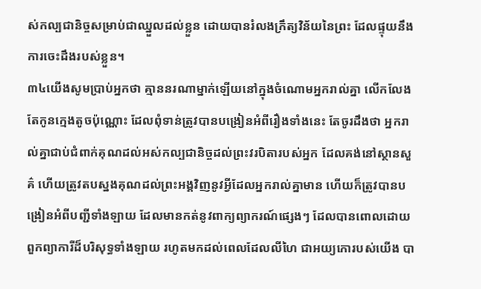ស់កល្បជានិច្ចសម្រាប់ជាឈ្នួលដល់ខ្លួន ដោយបានរំលងក្រឹត្យវិន័យនៃព្រះ ដែលផ្ទុយនឹងការចេះដឹងរបស់ខ្លួន។
៣៤យើងសូមប្រាប់អ្នកថា គ្មាននរណាម្នាក់ឡើយនៅក្នុងចំណោមអ្នករាល់គ្នា លើកលែងតែកូនក្មេងតូចប៉ុណ្ណោះ ដែលពុំទាន់ត្រូវបានបង្រៀនអំពីរឿងទាំងនេះ តែចូរដឹងថា អ្នករាល់គ្នាជាប់ជំពាក់គុណដល់អស់កល្បជានិច្ចដល់ព្រះវរបិតារបស់អ្នក ដែលគង់នៅស្ថានសួគ៌ ហើយត្រូវតបស្នងគុណដល់ព្រះអង្គវិញនូវអ្វីដែលអ្នករាល់គ្នាមាន ហើយក៏ត្រូវបានបង្រៀនអំពីបញ្ជីទាំងឡាយ ដែលមានកត់នូវពាក្យព្យាករណ៍ផ្សេងៗ ដែលបានពោលដោយពួកព្យាការីដ៏បរិសុទ្ធទាំងឡាយ រហូតមកដល់ពេលដែលលីហៃ ជាអយ្យកោរបស់យើង បា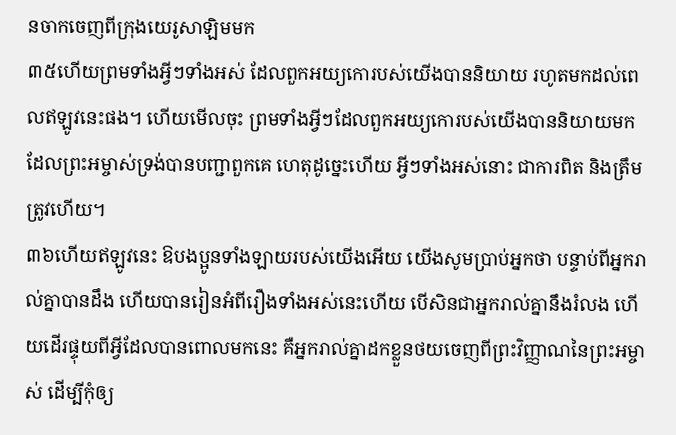នចាកចេញពីក្រុងយេរូសាឡិមមក
៣៥ហើយព្រមទាំងអ្វីៗទាំងអស់ ដែលពួកអយ្យកោរបស់យើងបាននិយាយ រហូតមកដល់ពេលឥឡូវនេះផង។ ហើយមើលចុះ ព្រមទាំងអ្វីៗដែលពួកអយ្យកោរបស់យើងបាននិយាយមក ដែលព្រះអម្ចាស់ទ្រង់បានបញ្ជាពួកគេ ហេតុដូច្នេះហើយ អ្វីៗទាំងអស់នោះ ជាការពិត និងត្រឹមត្រូវហើយ។
៣៦ហើយឥឡូវនេះ ឱបងប្អូនទាំងឡាយរបស់យើងអើយ យើងសូមប្រាប់អ្នកថា បន្ទាប់ពីអ្នករាល់គ្នាបានដឹង ហើយបានរៀនអំពីរឿងទាំងអស់នេះហើយ បើសិនជាអ្នករាល់គ្នានឹងរំលង ហើយដើរផ្ទុយពីអ្វីដែលបានពោលមកនេះ គឺអ្នករាល់គ្នាដកខ្លួនថយចេញពីព្រះវិញ្ញាណនៃព្រះអម្ចាស់ ដើម្បីកុំឲ្យ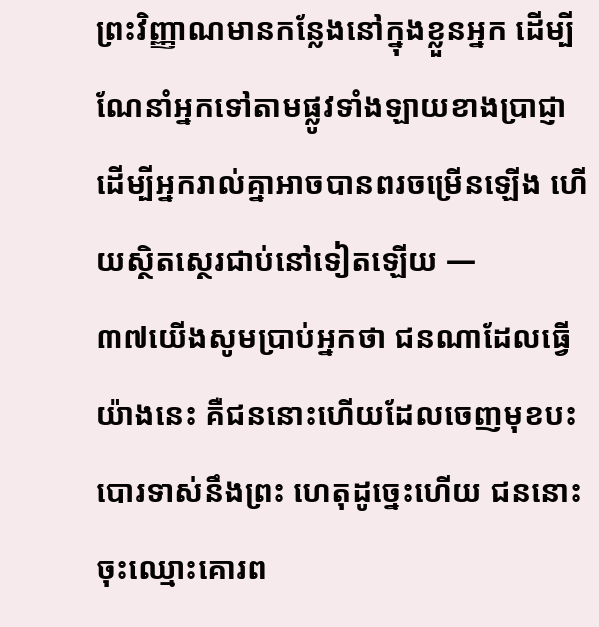ព្រះវិញ្ញាណមានកន្លែងនៅក្នុងខ្លួនអ្នក ដើម្បីណែនាំអ្នកទៅតាមផ្លូវទាំងឡាយខាងប្រាជ្ញា ដើម្បីអ្នករាល់គ្នាអាចបានពរចម្រើនឡើង ហើយស្ថិតស្ថេរជាប់នៅទៀតឡើយ —
៣៧យើងសូមប្រាប់អ្នកថា ជនណាដែលធ្វើយ៉ាងនេះ គឺជននោះហើយដែលចេញមុខបះបោរទាស់នឹងព្រះ ហេតុដូច្នេះហើយ ជននោះចុះឈ្មោះគោរព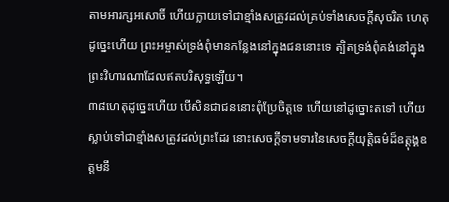តាមអារក្សអសោចិ៍ ហើយក្លាយទៅជាខ្មាំងសត្រូវដល់គ្រប់ទាំងសេចក្ដីសុចរិត ហេតុដូច្នេះហើយ ព្រះអម្ចាស់ទ្រង់ពុំមានកន្លែងនៅក្នុងជននោះទេ ត្បិតទ្រង់ពុំគង់នៅក្នុងព្រះវិហារណាដែលឥតបរិសុទ្ធឡើយ។
៣៨ហេតុដូច្នេះហើយ បើសិនជាជននោះពុំប្រែចិត្តទេ ហើយនៅដូច្នោះតទៅ ហើយស្លាប់ទៅជាខ្មាំងសត្រូវដល់ព្រះដែរ នោះសេចក្ដីទាមទារនៃសេចក្ដីយុត្តិធម៌ដ៏ឧត្ដុង្គឧត្ដមនឹ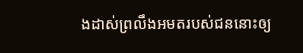ងដាស់ព្រលឹងអមតរបស់ជននោះឲ្យ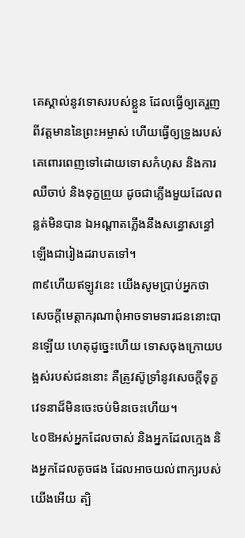គេស្គាល់នូវទោសរបស់ខ្លួន ដែលធ្វើឲ្យគេរួញពីវត្តមាននៃព្រះអម្ចាស់ ហើយធ្វើឲ្យទ្រូងរបស់គេពោរពេញទៅដោយទោសកំហុស និងការឈឺចាប់ និងទុក្ខព្រួយ ដូចជាភ្លើងមួយដែលពន្លត់មិនបាន ឯអណ្ដាតភ្លើងនឹងសន្ធោសន្ធៅឡើងជារៀងដរាបតទៅ។
៣៩ហើយឥឡូវនេះ យើងសូមប្រាប់អ្នកថា សេចក្ដីមេត្តាករុណាពុំអាចទាមទារជននោះបានឡើយ ហេតុដូច្នេះហើយ ទោសចុងក្រោយបង្អស់របស់ជននោះ គឺត្រូវស៊ូទ្រាំនូវសេចក្ដីទុក្ខវេទនាដ៏មិនចេះចប់មិនចេះហើយ។
៤០ឱអស់អ្នកដែលចាស់ និងអ្នកដែលក្មេង និងអ្នកដែលតូចផង ដែលអាចយល់ពាក្យរបស់យើងអើយ ត្បិ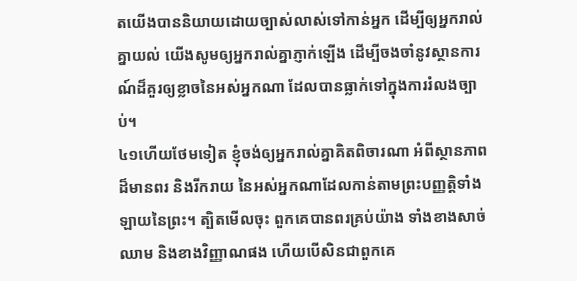តយើងបាននិយាយដោយច្បាស់លាស់ទៅកាន់អ្នក ដើម្បីឲ្យអ្នករាល់គ្នាយល់ យើងសូមឲ្យអ្នករាល់គ្នាភ្ញាក់ឡើង ដើម្បីចងចាំនូវស្ថានការណ៍ដ៏គួរឲ្យខ្លាចនៃអស់អ្នកណា ដែលបានធ្លាក់ទៅក្នុងការរំលងច្បាប់។
៤១ហើយថែមទៀត ខ្ញុំចង់ឲ្យអ្នករាល់គ្នាគិតពិចារណា អំពីស្ថានភាពដ៏មានពរ និងរីករាយ នៃអស់អ្នកណាដែលកាន់តាមព្រះបញ្ញត្តិទាំងឡាយនៃព្រះ។ ត្បិតមើលចុះ ពួកគេបានពរគ្រប់យ៉ាង ទាំងខាងសាច់ឈាម និងខាងវិញ្ញាណផង ហើយបើសិនជាពួកគេ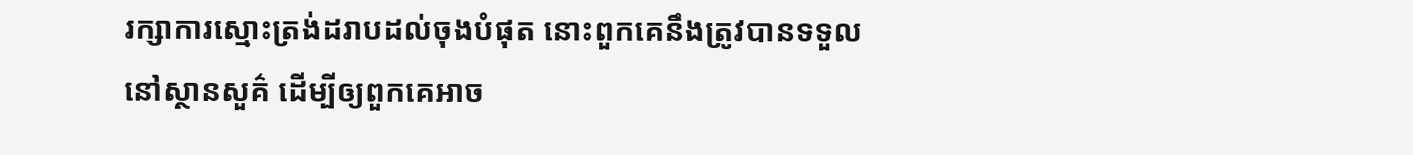រក្សាការស្មោះត្រង់ដរាបដល់ចុងបំផុត នោះពួកគេនឹងត្រូវបានទទួលនៅស្ថានសួគ៌ ដើម្បីឲ្យពួកគេអាច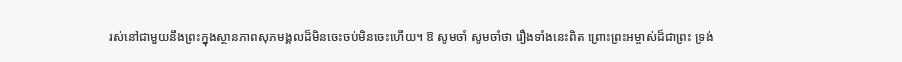រស់នៅជាមួយនឹងព្រះក្នុងស្ថានភាពសុភមង្គលដ៏មិនចេះចប់មិនចេះហើយ។ ឱ សូមចាំ សូមចាំថា រឿងទាំងនេះពិត ព្រោះព្រះអម្ចាស់ដ៏ជាព្រះ ទ្រង់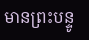មានព្រះបន្ទូ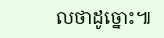លថាដូច្នោះ៕